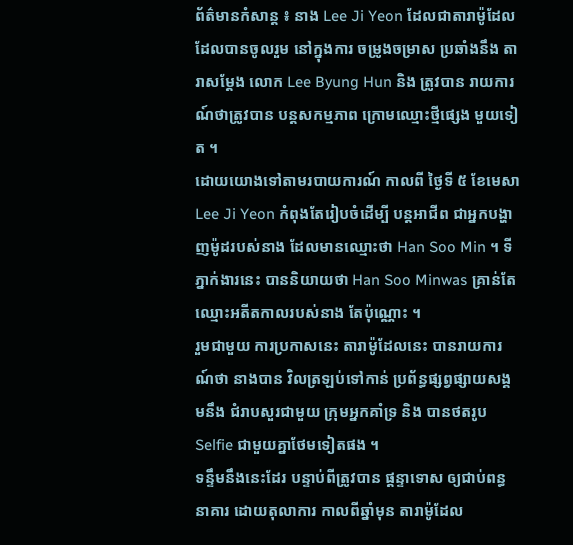ព័ត៌មានកំសាន្ត ៖ នាង Lee Ji Yeon ដែលជាតារាម៉ូដែល ដែលបានចូលរួម នៅក្នុងការ ចម្រូងចម្រាស ប្រឆាំងនឹង តារាសម្តែង លោក Lee Byung Hun និង ត្រូវបាន រាយការណ៍ថាត្រូវបាន បន្តសកម្មភាព ក្រោមឈ្មោះថ្មីផ្សេង មួយទៀត ។
ដោយយោងទៅតាមរបាយការណ៍ កាលពី ថ្ងៃទី ៥ ខែមេសា Lee Ji Yeon កំពុងតែរៀបចំដើម្បី បន្តអាជីព ជាអ្នកបង្ហាញម៉ូដរបស់នាង ដែលមានឈ្មោះថា Han Soo Min ។ ទីភ្នាក់ងារនេះ បាននិយាយថា Han Soo Minwas គ្រាន់តែឈ្មោះអតីតកាលរបស់នាង តែប៉ុណ្ណោះ ។
រួមជាមួយ ការប្រកាសនេះ តារាម៉ូដែលនេះ បានរាយការណ៍ថា នាងបាន វិលត្រឡប់ទៅកាន់ ប្រព័ន្ធផ្សព្វផ្សាយសង្គមនឹង ជំរាបសួរជាមួយ ក្រុមអ្នកគាំទ្រ និង បានថតរូប Selfie ជាមួយគ្នាថែមទៀតផង ។
ទន្ទឹមនឹងនេះដែរ បន្ទាប់ពីត្រូវបាន ផ្តន្ទាទោស ឲ្យជាប់ពន្ធនាគារ ដោយតុលាការ កាលពីឆ្នាំមុន តារាម៉ូដែល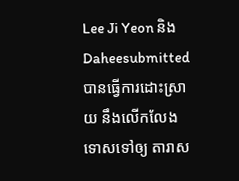Lee Ji Yeon និង Daheesubmitted បានធ្វើការដោះស្រាយ នឹងលើកលែងទោសទៅឲ្យ តារាស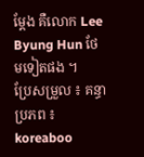ម្តែង គឺលោក Lee Byung Hun ថែមទៀតផង ។
ប្រែសម្រួល ៖ គន្ធា
ប្រភព ៖ koreaboo